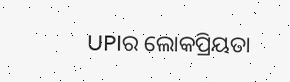UPIର ଲୋକପ୍ରିୟତା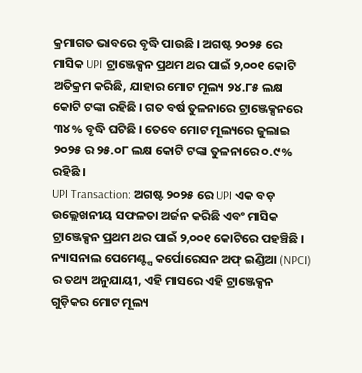କ୍ରମାଗତ ଭାବରେ ବୃଦ୍ଧି ପାଉଛି । ଅଗଷ୍ଟ ୨୦୨୫ ରେ ମାସିକ UPI ଟ୍ରାଞ୍ଜେକ୍ସନ ପ୍ରଥମ ଥର ପାଇଁ ୨,୦୦୧ କୋଟି ଅତିକ୍ରମ କରିଛି, ଯାହାର ମୋଟ ମୂଲ୍ୟ ୨୪.୮୫ ଲକ୍ଷ କୋଟି ଟଙ୍କା ରହିଛି । ଗତ ବର୍ଷ ତୁଳନାରେ ଟ୍ରାଞ୍ଜେକ୍ସନରେ ୩୪% ବୃଦ୍ଧି ଘଟିଛି । ତେବେ ମୋଟ ମୂଲ୍ୟରେ ଜୁଲାଇ ୨୦୨୫ ର ୨୫.୦୮ ଲକ୍ଷ କୋଟି ଟଙ୍କା ତୁଳନାରେ ୦.୯% ରହିଛି ।
UPI Transaction: ଅଗଷ୍ଟ ୨୦୨୫ ରେ UPI ଏକ ବଡ଼ ଉଲ୍ଲେଖନୀୟ ସଫଳତା ଅର୍ଜନ କରିଛି ଏବଂ ମାସିକ ଟ୍ରାଞ୍ଜେକ୍ସନ ପ୍ରଥମ ଥର ପାଇଁ ୨,୦୦୧ କୋଟିରେ ପହଞ୍ଚିଛି । ନ୍ୟାସନାଲ ପେମେଣ୍ଟ୍ସ କର୍ପୋରେସନ ଅଫ୍ ଇଣ୍ଡିଆ (NPCI) ର ତଥ୍ୟ ଅନୁଯାୟୀ, ଏହି ମାସରେ ଏହି ଟ୍ରାଞ୍ଜେକ୍ସନ ଗୁଡ଼ିକର ମୋଟ ମୂଲ୍ୟ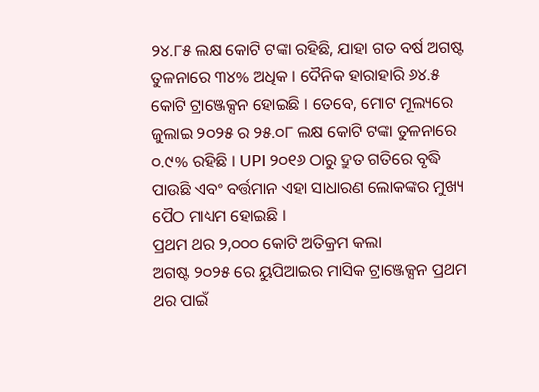୨୪.୮୫ ଲକ୍ଷ କୋଟି ଟଙ୍କା ରହିଛି, ଯାହା ଗତ ବର୍ଷ ଅଗଷ୍ଟ ତୁଳନାରେ ୩୪% ଅଧିକ । ଦୈନିକ ହାରାହାରି ୬୪.୫ କୋଟି ଟ୍ରାଞ୍ଜେକ୍ସନ ହୋଇଛି । ତେବେ, ମୋଟ ମୂଲ୍ୟରେ ଜୁଲାଇ ୨୦୨୫ ର ୨୫.୦୮ ଲକ୍ଷ କୋଟି ଟଙ୍କା ତୁଳନାରେ ୦.୯% ରହିଛି । UPI ୨୦୧୬ ଠାରୁ ଦ୍ରୁତ ଗତିରେ ବୃଦ୍ଧି ପାଉଛି ଏବଂ ବର୍ତ୍ତମାନ ଏହା ସାଧାରଣ ଲୋକଙ୍କର ମୁଖ୍ୟ ପୈଠ ମାଧ୍ୟମ ହୋଇଛି ।
ପ୍ରଥମ ଥର ୨,୦୦୦ କୋଟି ଅତିକ୍ରମ କଲା
ଅଗଷ୍ଟ ୨୦୨୫ ରେ ୟୁପିଆଇର ମାସିକ ଟ୍ରାଞ୍ଜେକ୍ସନ ପ୍ରଥମ ଥର ପାଇଁ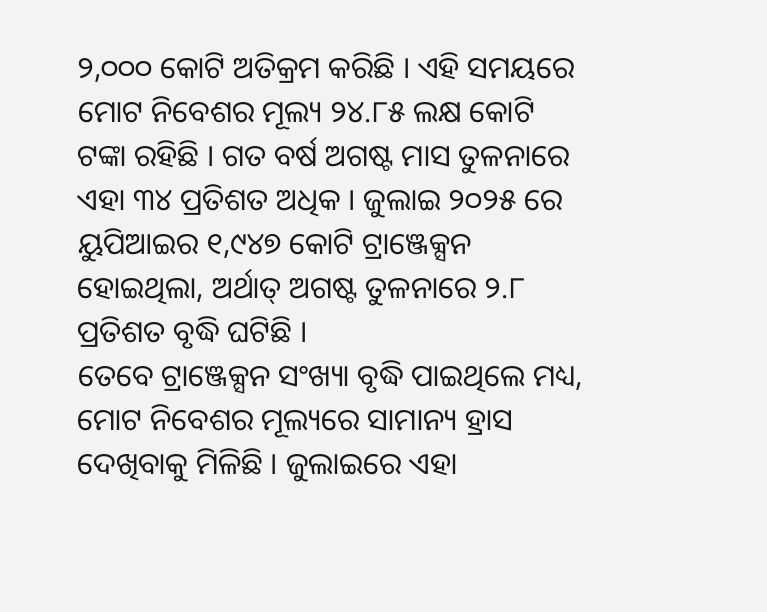୨,୦୦୦ କୋଟି ଅତିକ୍ରମ କରିଛି । ଏହି ସମୟରେ ମୋଟ ନିବେଶର ମୂଲ୍ୟ ୨୪.୮୫ ଲକ୍ଷ କୋଟି ଟଙ୍କା ରହିଛି । ଗତ ବର୍ଷ ଅଗଷ୍ଟ ମାସ ତୁଳନାରେ ଏହା ୩୪ ପ୍ରତିଶତ ଅଧିକ । ଜୁଲାଇ ୨୦୨୫ ରେ ୟୁପିଆଇର ୧,୯୪୭ କୋଟି ଟ୍ରାଞ୍ଜେକ୍ସନ ହୋଇଥିଲା, ଅର୍ଥାତ୍ ଅଗଷ୍ଟ ତୁଳନାରେ ୨.୮ ପ୍ରତିଶତ ବୃଦ୍ଧି ଘଟିଛି ।
ତେବେ ଟ୍ରାଞ୍ଜେକ୍ସନ ସଂଖ୍ୟା ବୃଦ୍ଧି ପାଇଥିଲେ ମଧ୍ୟ, ମୋଟ ନିବେଶର ମୂଲ୍ୟରେ ସାମାନ୍ୟ ହ୍ରାସ ଦେଖିବାକୁ ମିଳିଛି । ଜୁଲାଇରେ ଏହା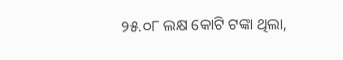୨୫.୦୮ ଲକ୍ଷ କୋଟି ଟଙ୍କା ଥିଲା,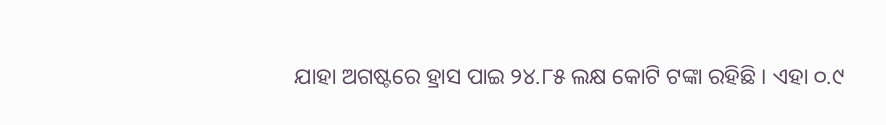ଯାହା ଅଗଷ୍ଟରେ ହ୍ରାସ ପାଇ ୨୪.୮୫ ଲକ୍ଷ କୋଟି ଟଙ୍କା ରହିଛି । ଏହା ୦.୯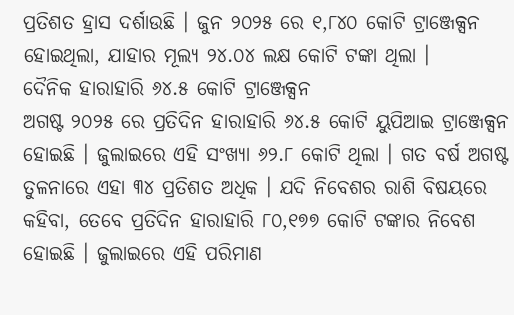ପ୍ରତିଶତ ହ୍ରାସ ଦର୍ଶାଉଛି । ଜୁନ ୨୦୨୫ ରେ ୧,୮୪୦ କୋଟି ଟ୍ରାଞ୍ଜେକ୍ସନ ହୋଇଥିଲା, ଯାହାର ମୂଲ୍ୟ ୨୪.୦୪ ଲକ୍ଷ କୋଟି ଟଙ୍କା ଥିଲା ।
ଦୈନିକ ହାରାହାରି ୬୪.୫ କୋଟି ଟ୍ରାଞ୍ଜେକ୍ସନ
ଅଗଷ୍ଟ ୨୦୨୫ ରେ ପ୍ରତିଦିନ ହାରାହାରି ୬୪.୫ କୋଟି ୟୁପିଆଇ ଟ୍ରାଞ୍ଜେକ୍ସନ ହୋଇଛି । ଜୁଲାଇରେ ଏହି ସଂଖ୍ୟା ୬୨.୮ କୋଟି ଥିଲା । ଗତ ବର୍ଷ ଅଗଷ୍ଟ ତୁଳନାରେ ଏହା ୩୪ ପ୍ରତିଶତ ଅଧିକ । ଯଦି ନିବେଶର ରାଶି ବିଷୟରେ କହିବା, ତେବେ ପ୍ରତିଦିନ ହାରାହାରି ୮୦,୧୭୭ କୋଟି ଟଙ୍କାର ନିବେଶ ହୋଇଛି । ଜୁଲାଇରେ ଏହି ପରିମାଣ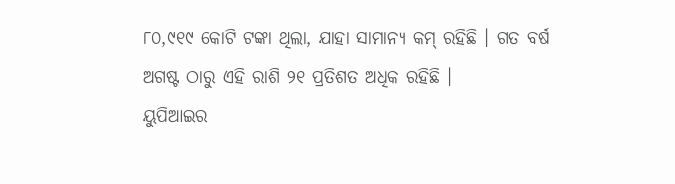୮୦,୯୧୯ କୋଟି ଟଙ୍କା ଥିଲା, ଯାହା ସାମାନ୍ୟ କମ୍ ରହିଛି । ଗତ ବର୍ଷ ଅଗଷ୍ଟ ଠାରୁ ଏହି ରାଶି ୨୧ ପ୍ରତିଶତ ଅଧିକ ରହିଛି ।
ୟୁପିଆଇର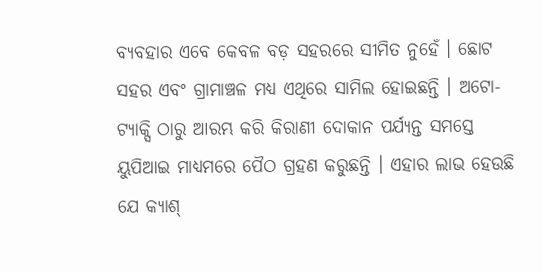ବ୍ୟବହାର ଏବେ କେବଳ ବଡ଼ ସହରରେ ସୀମିତ ନୁହେଁ । ଛୋଟ ସହର ଏବଂ ଗ୍ରାମାଞ୍ଚଳ ମଧ୍ୟ ଏଥିରେ ସାମିଲ ହୋଇଛନ୍ତି । ଅଟୋ-ଟ୍ୟାକ୍ସି ଠାରୁ ଆରମ୍ଭ କରି କିରାଣୀ ଦୋକାନ ପର୍ଯ୍ୟନ୍ତ ସମସ୍ତେ ୟୁପିଆଇ ମାଧ୍ୟମରେ ପୈଠ ଗ୍ରହଣ କରୁଛନ୍ତି । ଏହାର ଲାଭ ହେଉଛି ଯେ କ୍ୟାଶ୍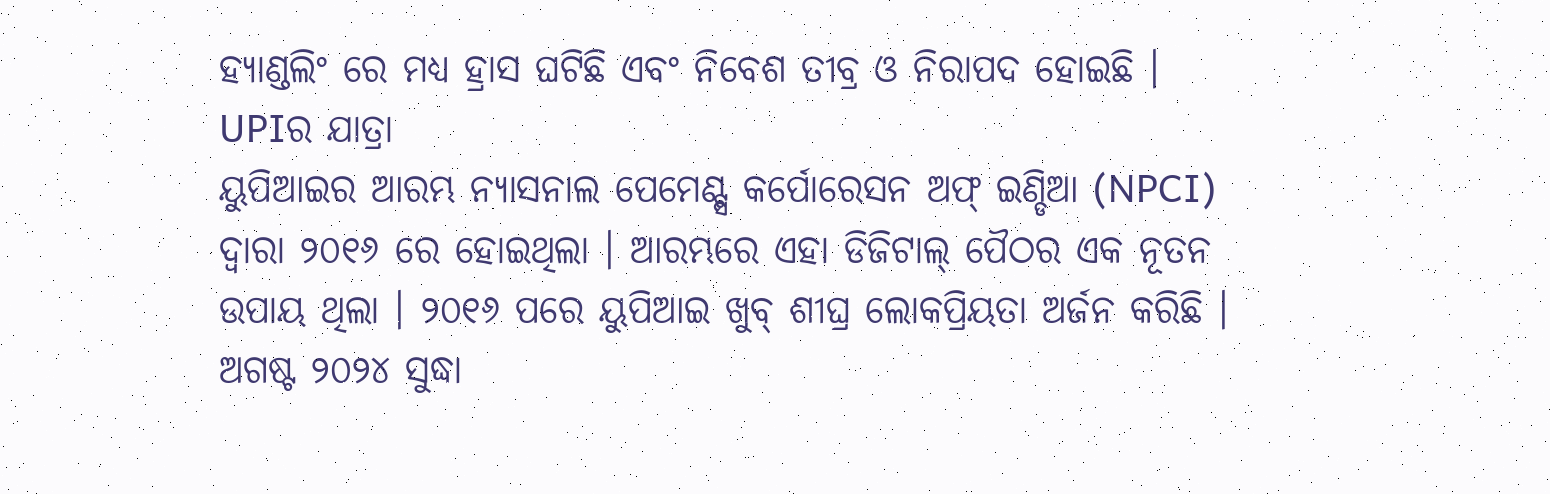ହ୍ୟାଣ୍ଡଲିଂ ରେ ମଧ୍ୟ ହ୍ରାସ ଘଟିଛି ଏବଂ ନିବେଶ ତୀବ୍ର ଓ ନିରାପଦ ହୋଇଛି ।
UPIର ଯାତ୍ରା
ୟୁପିଆଇର ଆରମ୍ଭ ନ୍ୟାସନାଲ ପେମେଣ୍ଟ୍ସ କର୍ପୋରେସନ ଅଫ୍ ଇଣ୍ଡିଆ (NPCI) ଦ୍ୱାରା ୨୦୧୬ ରେ ହୋଇଥିଲା । ଆରମ୍ଭରେ ଏହା ଡିଜିଟାଲ୍ ପୈଠର ଏକ ନୂତନ ଉପାୟ ଥିଲା । ୨୦୧୬ ପରେ ୟୁପିଆଇ ଖୁବ୍ ଶୀଘ୍ର ଲୋକପ୍ରିୟତା ଅର୍ଜନ କରିଛି । ଅଗଷ୍ଟ ୨୦୨୪ ସୁଦ୍ଧା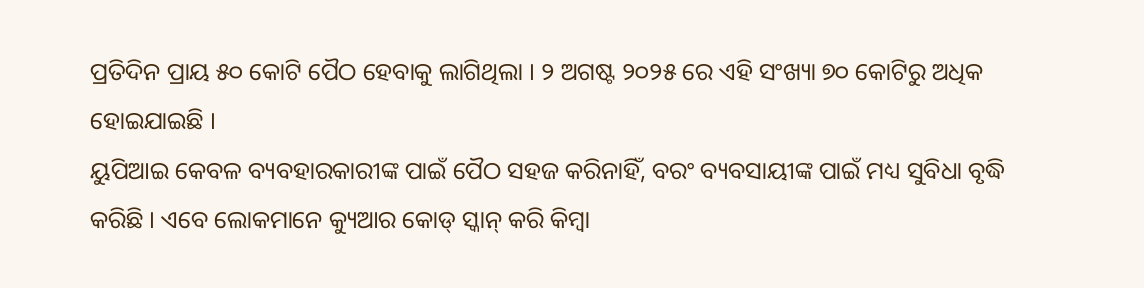ପ୍ରତିଦିନ ପ୍ରାୟ ୫୦ କୋଟି ପୈଠ ହେବାକୁ ଲାଗିଥିଲା । ୨ ଅଗଷ୍ଟ ୨୦୨୫ ରେ ଏହି ସଂଖ୍ୟା ୭୦ କୋଟିରୁ ଅଧିକ ହୋଇଯାଇଛି ।
ୟୁପିଆଇ କେବଳ ବ୍ୟବହାରକାରୀଙ୍କ ପାଇଁ ପୈଠ ସହଜ କରିନାହିଁ, ବରଂ ବ୍ୟବସାୟୀଙ୍କ ପାଇଁ ମଧ୍ୟ ସୁବିଧା ବୃଦ୍ଧି କରିଛି । ଏବେ ଲୋକମାନେ କ୍ୟୁଆର କୋଡ୍ ସ୍କାନ୍ କରି କିମ୍ବା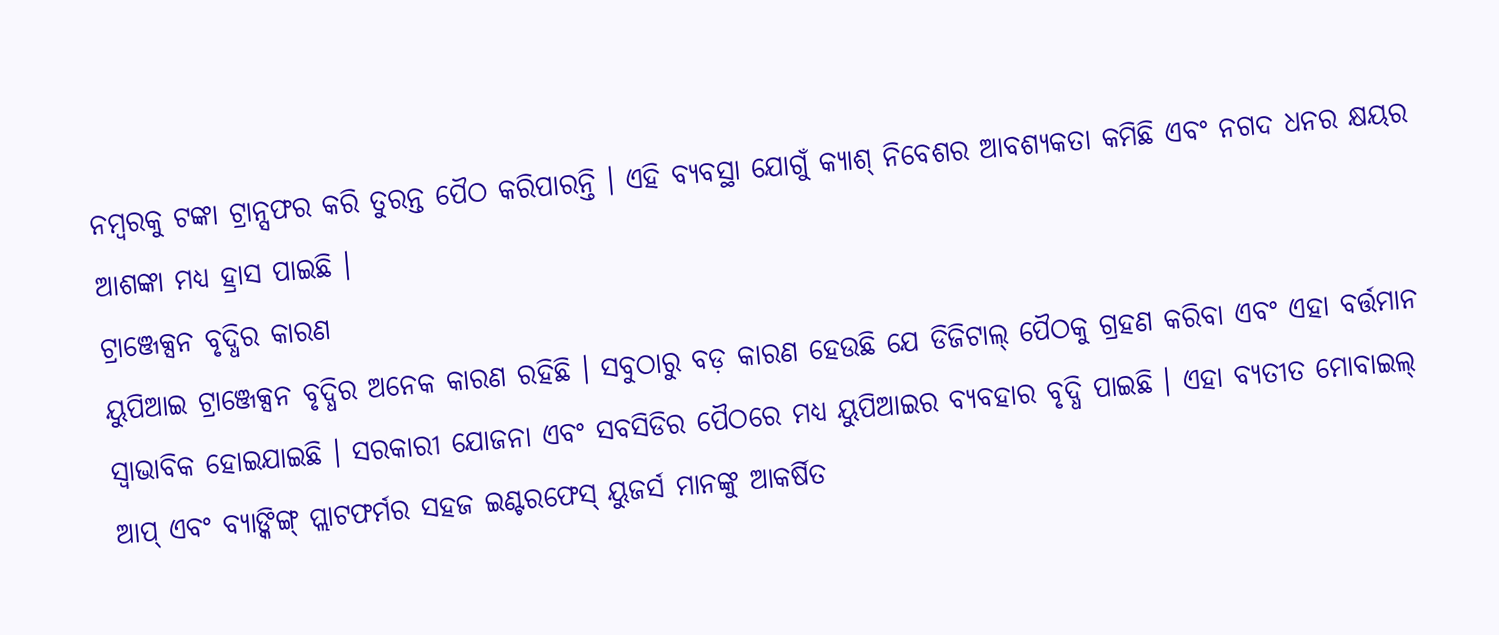ନମ୍ବରକୁ ଟଙ୍କା ଟ୍ରାନ୍ସଫର କରି ତୁରନ୍ତ ପୈଠ କରିପାରନ୍ତି । ଏହି ବ୍ୟବସ୍ଥା ଯୋଗୁଁ କ୍ୟାଶ୍ ନିବେଶର ଆବଶ୍ୟକତା କମିଛି ଏବଂ ନଗଦ ଧନର କ୍ଷୟର ଆଶଙ୍କା ମଧ୍ୟ ହ୍ରାସ ପାଇଛି ।
ଟ୍ରାଞ୍ଜେକ୍ସନ ବୃଦ୍ଧିର କାରଣ
ୟୁପିଆଇ ଟ୍ରାଞ୍ଜେକ୍ସନ ବୃଦ୍ଧିର ଅନେକ କାରଣ ରହିଛି । ସବୁଠାରୁ ବଡ଼ କାରଣ ହେଉଛି ଯେ ଡିଜିଟାଲ୍ ପୈଠକୁ ଗ୍ରହଣ କରିବା ଏବଂ ଏହା ବର୍ତ୍ତମାନ ସ୍ୱାଭାବିକ ହୋଇଯାଇଛି । ସରକାରୀ ଯୋଜନା ଏବଂ ସବସିଡିର ପୈଠରେ ମଧ୍ୟ ୟୁପିଆଇର ବ୍ୟବହାର ବୃଦ୍ଧି ପାଇଛି । ଏହା ବ୍ୟତୀତ ମୋବାଇଲ୍ ଆପ୍ ଏବଂ ବ୍ୟାଙ୍କିଙ୍ଗ୍ ପ୍ଲାଟଫର୍ମର ସହଜ ଇଣ୍ଟରଫେସ୍ ୟୁଜର୍ସ ମାନଙ୍କୁ ଆକର୍ଷିତ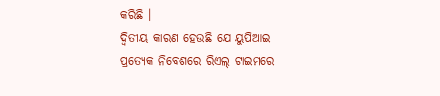କରିଛି ।
ଦ୍ୱିତୀୟ କାରଣ ହେଉଛି ଯେ ୟୁପିଆଇ ପ୍ରତ୍ୟେକ ନିବେଶରେ ରିଏଲ୍ ଟାଇମରେ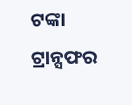ଟଙ୍କା ଟ୍ରାନ୍ସଫର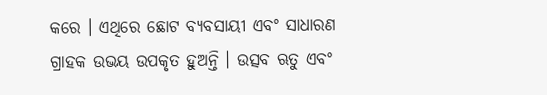କରେ । ଏଥିରେ ଛୋଟ ବ୍ୟବସାୟୀ ଏବଂ ସାଧାରଣ ଗ୍ରାହକ ଉଭୟ ଉପକୃତ ହୁଅନ୍ତି । ଉତ୍ସବ ଋତୁ ଏବଂ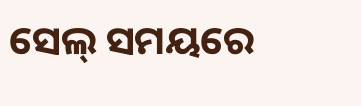ସେଲ୍ ସମୟରେ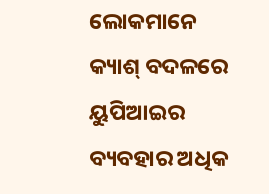ଲୋକମାନେ କ୍ୟାଶ୍ ବଦଳରେ ୟୁପିଆଇର ବ୍ୟବହାର ଅଧିକ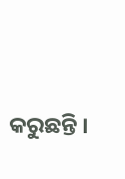କରୁଛନ୍ତି ।